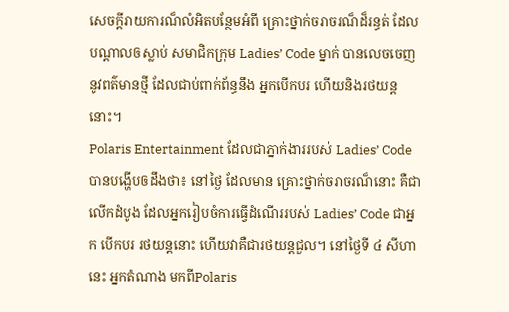សេចក្តីរាយការណ៏លំអិតបន្ថែមអំពី គ្រោះថ្នាក់ចរាចរណ៏ដ៏រន្ធត់ ដែលបណ្តាលឲស្លាប់ សមាជិកក្រុម Ladies’ Code ម្នាក់ បានលេចចេញនូវពត៌មានថ្មី ដែលជាប់ពាក់ព័ន្ធនឹង អ្នកបើកបរ ហើយនិងរថយន្តនោះ។
Polaris Entertainment ដែលជាភ្នាក់ងាររបស់ Ladies’ Code បានបង្ហើបឲដឹងថា៖ នៅថ្ងៃ ដែលមាន គ្រោះថ្នាក់ចរាចរណ៏នោះ គឺជាលើកដំបូង ដែលអ្នករៀបចំការធ្វើដំណើររបស់ Ladies’ Code ជាអ្នក បើកបរ រថយន្តនោះ ហើយវាគឺជារថយន្តជួល។ នៅថ្ងៃទី ៤ សីហានេះ អ្នកតំណាង មកពីPolaris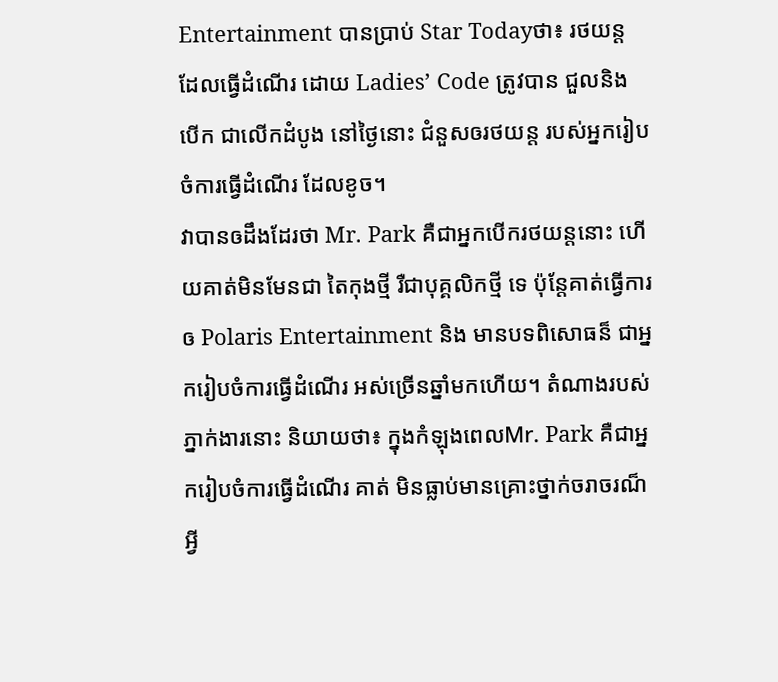Entertainment បានប្រាប់ Star Todayថា៖ រថយន្ត ដែលធ្វើដំណើរ ដោយ Ladies’ Code ត្រូវបាន ជួលនិង បើក ជាលើកដំបូង នៅថ្ងៃនោះ ជំនួសឲរថយន្ត របស់អ្នករៀបចំការធ្វើដំណើរ ដែលខូច។
វាបានឲដឹងដែរថា Mr. Park គឺជាអ្នកបើករថយន្តនោះ ហើយគាត់មិនមែនជា តៃកុងថ្មី រឺជាបុគ្គលិកថ្មី ទេ ប៉ុន្តែគាត់ធ្វើការឲ Polaris Entertainment និង មានបទពិសោធន៏ ជាអ្នករៀបចំការធ្វើដំណើរ អស់ច្រើនឆ្នាំមកហើយ។ តំណាងរបស់ភ្នាក់ងារនោះ និយាយថា៖ ក្នុងកំឡុងពេលMr. Park គឺជាអ្នករៀបចំការធ្វើដំណើរ គាត់ មិនធ្លាប់មានគ្រោះថ្នាក់ចរាចរណ៏ អ្វី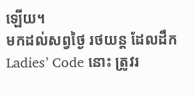ឡើយ។
មកដល់សព្វថ្ងៃ រថយន្ត ដែលដឹក Ladies’ Code នោះ ត្រូវរ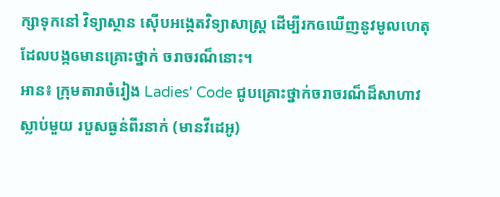ក្សាទុកនៅ វិទ្យាស្ថាន ស៊ើបអង្កេតវិទ្យាសាស្រ្ត ដើម្បីរកឲឃើញនូវមូលហេតុដែលបង្កឲមានគ្រោះថ្នាក់ ចរាចរណ៏នោះ។
អាន៖ ក្រុមតារាចំរៀង Ladies' Code ជូបគ្រោះថ្នាក់ចរាចរណ៏ដ៏សាហាវ ស្លាប់មួយ របួសធ្ងន់ពីរនាក់ (មានវីដេអូ)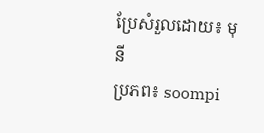ប្រែសំរួលដោយ៖ មុនី
ប្រភព៖ soompi